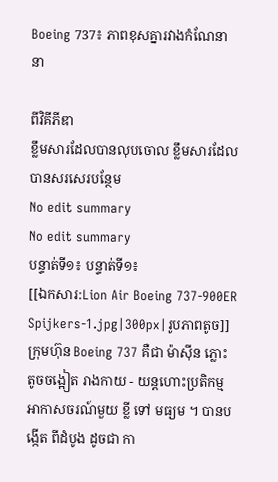Boeing 737៖ ភាពខុសគ្នារវាងកំណែនានា

ពីវិគីភីឌា
ខ្លឹមសារដែលបានលុបចោល ខ្លឹមសារដែលបានសរសេរបន្ថែម
No edit summary
No edit summary
បន្ទាត់ទី១៖ បន្ទាត់ទី១៖
[[ឯកសារ:Lion Air Boeing 737-900ER Spijkers-1.jpg|300px|រូបភាពតូច]]
ក្រុមហ៊ុន Boeing 737 គឺជា ម៉ាស៊ីន ភ្លោះ តូចចង្អៀត រាងកាយ - យន្តហោះប្រតិកម្ម អាកាសចរណ៍មួយ ខ្លី ទៅ មធ្យម ។ បានបង្កើត ពីដំបូង ដូចជា កា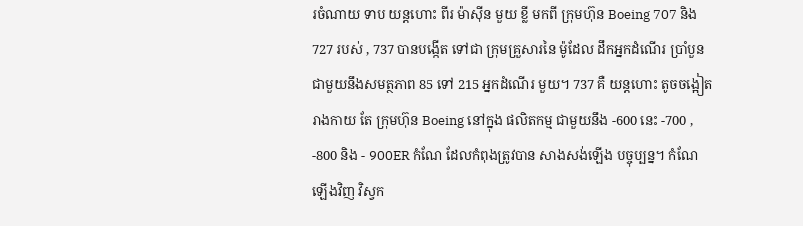រចំណាយ ទាប យន្តហោះ ពីរ ម៉ាស៊ីន មួយ ខ្លី មកពី ក្រុមហ៊ុន Boeing 707 និង 727 របស់ , 737 បានបង្កើត ទៅជា ក្រុមគ្រួសារនៃ ម៉ូដែល ដឹកអ្នកដំណើរ ប្រាំបួន ជាមួយនឹងសមត្ថភាព 85 ទៅ 215 អ្នកដំណើរ មួយ។ 737 គឺ យន្តហោះ តូចចង្អៀត រាងកាយ តែ ក្រុមហ៊ុន Boeing នៅក្នុង ផលិតកម្ម ជាមួយនឹង -600 នេះ -700 , -800 និង - 900ER កំណែ ដែលកំពុងត្រូវបាន សាងសង់ឡើង បច្ចុប្បន្ន។ កំណែ ឡើងវិញ វិស្វក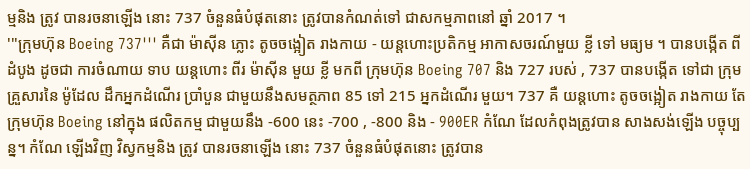ម្មនិង ត្រូវ បានរចនាឡើង នោះ 737 ចំនួនធំបំផុតនោះ ត្រូវបានកំណត់ទៅ ជាសកម្មភាពនៅ ឆ្នាំ 2017 ។
'''ក្រុមហ៊ុន Boeing 737''' គឺជា ម៉ាស៊ីន ភ្លោះ តូចចង្អៀត រាងកាយ - យន្តហោះប្រតិកម្ម អាកាសចរណ៍មួយ ខ្លី ទៅ មធ្យម ។ បានបង្កើត ពីដំបូង ដូចជា ការចំណាយ ទាប យន្តហោះ ពីរ ម៉ាស៊ីន មួយ ខ្លី មកពី ក្រុមហ៊ុន Boeing 707 និង 727 របស់ , 737 បានបង្កើត ទៅជា ក្រុមគ្រួសារនៃ ម៉ូដែល ដឹកអ្នកដំណើរ ប្រាំបួន ជាមួយនឹងសមត្ថភាព 85 ទៅ 215 អ្នកដំណើរ មួយ។ 737 គឺ យន្តហោះ តូចចង្អៀត រាងកាយ តែ ក្រុមហ៊ុន Boeing នៅក្នុង ផលិតកម្ម ជាមួយនឹង -600 នេះ -700 , -800 និង - 900ER កំណែ ដែលកំពុងត្រូវបាន សាងសង់ឡើង បច្ចុប្បន្ន។ កំណែ ឡើងវិញ វិស្វកម្មនិង ត្រូវ បានរចនាឡើង នោះ 737 ចំនួនធំបំផុតនោះ ត្រូវបាន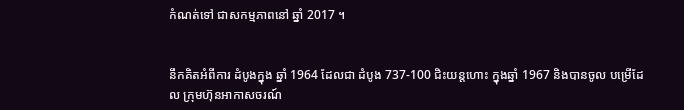កំណត់ទៅ ជាសកម្មភាពនៅ ឆ្នាំ 2017 ។


នឹកគិតអំពីការ ដំបូងក្នុង ឆ្នាំ 1964 ដែលជា ដំបូង 737-100 ជិះយន្ដហោះ ក្នុងឆ្នាំ 1967 និងបានចូល បម្រើដែល ក្រុមហ៊ុនអាកាសចរណ៍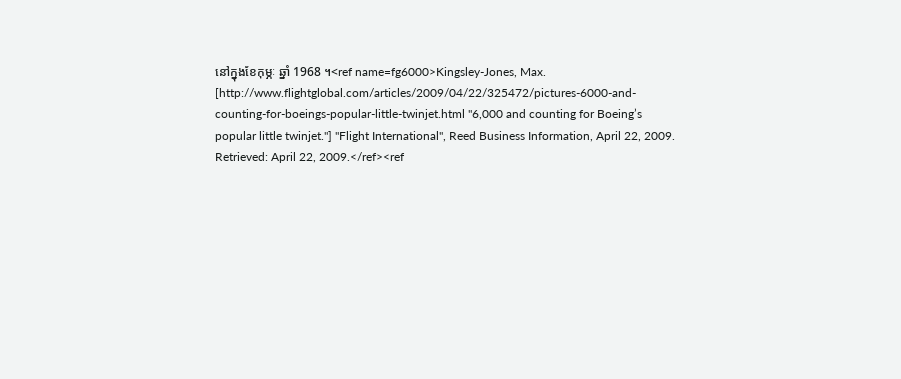នៅក្នុងខែកុម្ភៈ ឆ្នាំ 1968 ។<ref name=fg6000>Kingsley-Jones, Max. [http://www.flightglobal.com/articles/2009/04/22/325472/pictures-6000-and-counting-for-boeings-popular-little-twinjet.html "6,000 and counting for Boeing’s popular little twinjet."] ''Flight International'', Reed Business Information, April 22, 2009. Retrieved: April 22, 2009.</ref><ref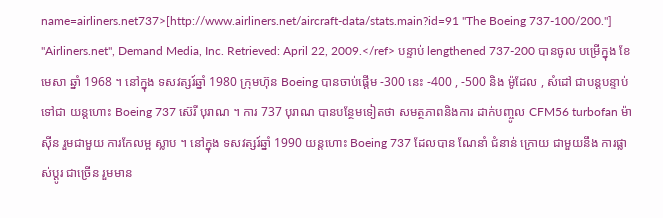name=airliners.net737>[http://www.airliners.net/aircraft-data/stats.main?id=91 "The Boeing 737-100/200."] ''Airliners.net'', Demand Media, Inc. Retrieved: April 22, 2009.</ref> បន្ទាប់ lengthened 737-200 បានចូល បម្រើក្នុង ខែមេសា ឆ្នាំ 1968 ។ នៅក្នុង ទសវត្សរ៍ឆ្នាំ 1980 ក្រុមហ៊ុន Boeing បានចាប់ផ្តើម -300 នេះ -400 , -500 និង ម៉ូដែល , សំដៅ ជាបន្តបន្ទាប់ ទៅជា យន្តហោះ Boeing 737 ស៊េរី បុរាណ ។ ការ 737 បុរាណ បានបន្ថែមទៀតថា សមត្ថភាពនិងការ ដាក់បញ្ចូល CFM56 turbofan ម៉ាស៊ីន រួមជាមួយ ការកែលម្អ ស្លាប ។ នៅក្នុង ទសវត្សរ៍ឆ្នាំ 1990 យន្តហោះ Boeing 737 ដែលបាន ណែនាំ ជំនាន់ ក្រោយ ជាមួយនឹង ការផ្លាស់ប្តូរ ជាច្រើន រួមមាន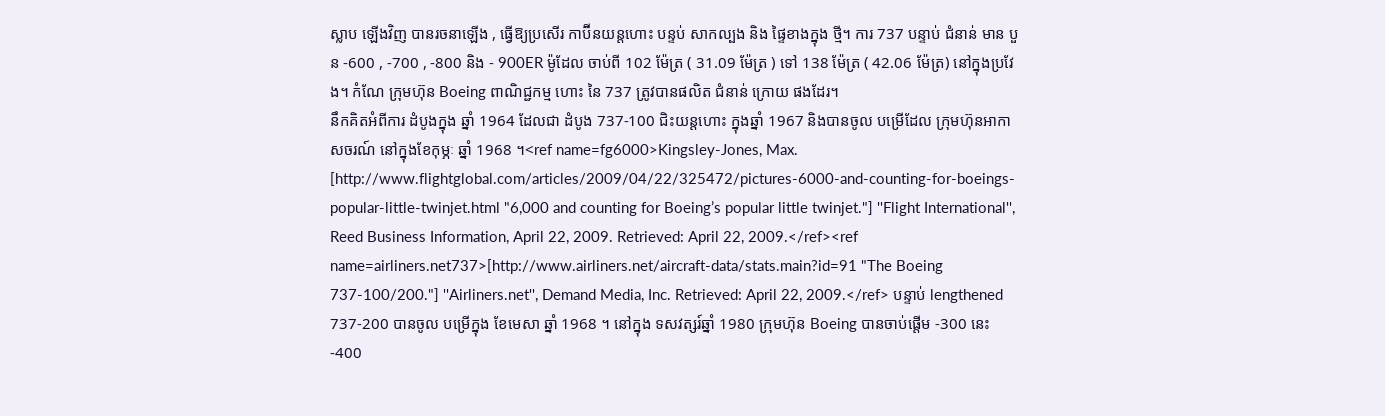ស្លាប ឡើងវិញ បានរចនាឡើង , ធ្វើឱ្យប្រសើរ កាប៊ីនយន្ដហោះ បន្ទប់ សាកល្បង និង ផ្ទៃខាងក្នុង ថ្មី។ ការ 737 បន្ទាប់ ជំនាន់ មាន បួន -600 , -700 , -800 និង - 900ER ម៉ូដែល ចាប់ពី 102 ម៉ែត្រ ( 31.09 ម៉ែត្រ ) ទៅ 138 ម៉ែត្រ ( 42.06 ម៉ែត្រ) នៅក្នុងប្រវែង។ កំណែ ក្រុមហ៊ុន Boeing ពាណិជ្ជកម្ម ហោះ នៃ 737 ត្រូវបានផលិត ជំនាន់ ក្រោយ ផងដែរ។
នឹកគិតអំពីការ ដំបូងក្នុង ឆ្នាំ 1964 ដែលជា ដំបូង 737-100 ជិះយន្ដហោះ ក្នុងឆ្នាំ 1967 និងបានចូល បម្រើដែល ក្រុមហ៊ុនអាកាសចរណ៍ នៅក្នុងខែកុម្ភៈ ឆ្នាំ 1968 ។<ref name=fg6000>Kingsley-Jones, Max. [http://www.flightglobal.com/articles/2009/04/22/325472/pictures-6000-and-counting-for-boeings-popular-little-twinjet.html "6,000 and counting for Boeing’s popular little twinjet."] ''Flight International'', Reed Business Information, April 22, 2009. Retrieved: April 22, 2009.</ref><ref name=airliners.net737>[http://www.airliners.net/aircraft-data/stats.main?id=91 "The Boeing 737-100/200."] ''Airliners.net'', Demand Media, Inc. Retrieved: April 22, 2009.</ref> បន្ទាប់ lengthened 737-200 បានចូល បម្រើក្នុង ខែមេសា ឆ្នាំ 1968 ។ នៅក្នុង ទសវត្សរ៍ឆ្នាំ 1980 ក្រុមហ៊ុន Boeing បានចាប់ផ្តើម -300 នេះ -400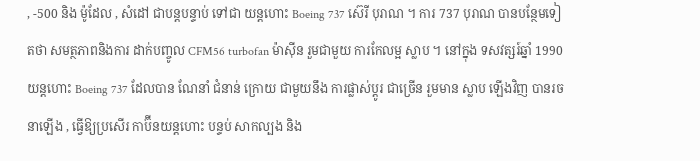, -500 និង ម៉ូដែល , សំដៅ ជាបន្តបន្ទាប់ ទៅជា យន្តហោះ Boeing 737 ស៊េរី បុរាណ ។ ការ 737 បុរាណ បានបន្ថែមទៀតថា សមត្ថភាពនិងការ ដាក់បញ្ចូល CFM56 turbofan ម៉ាស៊ីន រួមជាមួយ ការកែលម្អ ស្លាប ។ នៅក្នុង ទសវត្សរ៍ឆ្នាំ 1990 យន្តហោះ Boeing 737 ដែលបាន ណែនាំ ជំនាន់ ក្រោយ ជាមួយនឹង ការផ្លាស់ប្តូរ ជាច្រើន រួមមាន ស្លាប ឡើងវិញ បានរចនាឡើង , ធ្វើឱ្យប្រសើរ កាប៊ីនយន្ដហោះ បន្ទប់ សាកល្បង និង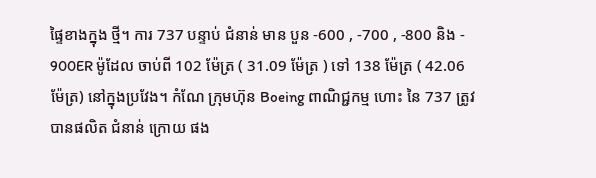ផ្ទៃខាងក្នុង ថ្មី។ ការ 737 បន្ទាប់ ជំនាន់ មាន បួន -600 , -700 , -800 និង - 900ER ម៉ូដែល ចាប់ពី 102 ម៉ែត្រ ( 31.09 ម៉ែត្រ ) ទៅ 138 ម៉ែត្រ ( 42.06 ម៉ែត្រ) នៅក្នុងប្រវែង។ កំណែ ក្រុមហ៊ុន Boeing ពាណិជ្ជកម្ម ហោះ នៃ 737 ត្រូវបានផលិត ជំនាន់ ក្រោយ ផង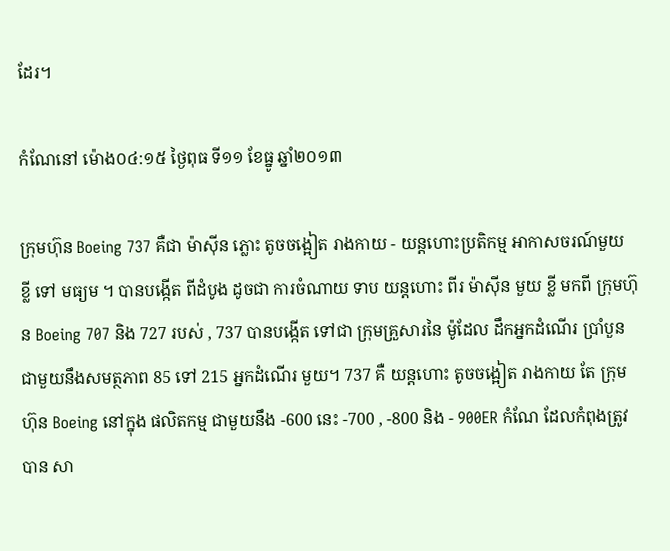ដែរ។

កំណែនៅ ម៉ោង០៤:១៥ ថ្ងៃពុធ ទី១១ ខែធ្នូ ឆ្នាំ២០១៣

ក្រុមហ៊ុន Boeing 737 គឺជា ម៉ាស៊ីន ភ្លោះ តូចចង្អៀត រាងកាយ - យន្តហោះប្រតិកម្ម អាកាសចរណ៍មួយ ខ្លី ទៅ មធ្យម ។ បានបង្កើត ពីដំបូង ដូចជា ការចំណាយ ទាប យន្តហោះ ពីរ ម៉ាស៊ីន មួយ ខ្លី មកពី ក្រុមហ៊ុន Boeing 707 និង 727 របស់ , 737 បានបង្កើត ទៅជា ក្រុមគ្រួសារនៃ ម៉ូដែល ដឹកអ្នកដំណើរ ប្រាំបួន ជាមួយនឹងសមត្ថភាព 85 ទៅ 215 អ្នកដំណើរ មួយ។ 737 គឺ យន្តហោះ តូចចង្អៀត រាងកាយ តែ ក្រុមហ៊ុន Boeing នៅក្នុង ផលិតកម្ម ជាមួយនឹង -600 នេះ -700 , -800 និង - 900ER កំណែ ដែលកំពុងត្រូវបាន សា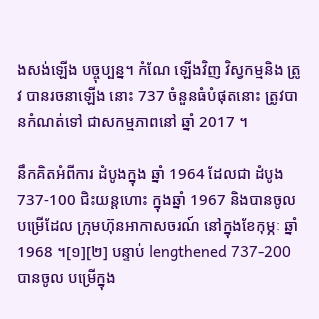ងសង់ឡើង បច្ចុប្បន្ន។ កំណែ ឡើងវិញ វិស្វកម្មនិង ត្រូវ បានរចនាឡើង នោះ 737 ចំនួនធំបំផុតនោះ ត្រូវបានកំណត់ទៅ ជាសកម្មភាពនៅ ឆ្នាំ 2017 ។

នឹកគិតអំពីការ ដំបូងក្នុង ឆ្នាំ 1964 ដែលជា ដំបូង 737-100 ជិះយន្ដហោះ ក្នុងឆ្នាំ 1967 និងបានចូល បម្រើដែល ក្រុមហ៊ុនអាកាសចរណ៍ នៅក្នុងខែកុម្ភៈ ឆ្នាំ 1968 ។[១][២] បន្ទាប់ lengthened 737-200 បានចូល បម្រើក្នុង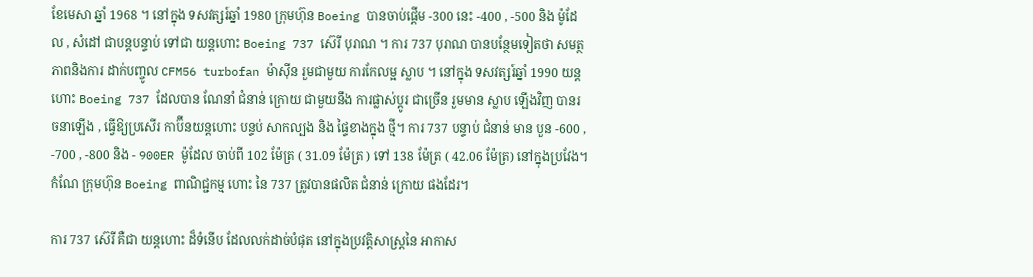ខែមេសា ឆ្នាំ 1968 ។ នៅក្នុង ទសវត្សរ៍ឆ្នាំ 1980 ក្រុមហ៊ុន Boeing បានចាប់ផ្តើម -300 នេះ -400 , -500 និង ម៉ូដែល , សំដៅ ជាបន្តបន្ទាប់ ទៅជា យន្តហោះ Boeing 737 ស៊េរី បុរាណ ។ ការ 737 បុរាណ បានបន្ថែមទៀតថា សមត្ថភាពនិងការ ដាក់បញ្ចូល CFM56 turbofan ម៉ាស៊ីន រួមជាមួយ ការកែលម្អ ស្លាប ។ នៅក្នុង ទសវត្សរ៍ឆ្នាំ 1990 យន្តហោះ Boeing 737 ដែលបាន ណែនាំ ជំនាន់ ក្រោយ ជាមួយនឹង ការផ្លាស់ប្តូរ ជាច្រើន រួមមាន ស្លាប ឡើងវិញ បានរចនាឡើង , ធ្វើឱ្យប្រសើរ កាប៊ីនយន្ដហោះ បន្ទប់ សាកល្បង និង ផ្ទៃខាងក្នុង ថ្មី។ ការ 737 បន្ទាប់ ជំនាន់ មាន បួន -600 , -700 , -800 និង - 900ER ម៉ូដែល ចាប់ពី 102 ម៉ែត្រ ( 31.09 ម៉ែត្រ ) ទៅ 138 ម៉ែត្រ ( 42.06 ម៉ែត្រ) នៅក្នុងប្រវែង។ កំណែ ក្រុមហ៊ុន Boeing ពាណិជ្ជកម្ម ហោះ នៃ 737 ត្រូវបានផលិត ជំនាន់ ក្រោយ ផងដែរ។

ការ 737 ស៊េរី គឺជា យន្តហោះ ដ៏ទំនើប ដែលលក់ដាច់បំផុត នៅក្នុងប្រវត្តិសាស្ត្រនៃ អាកាស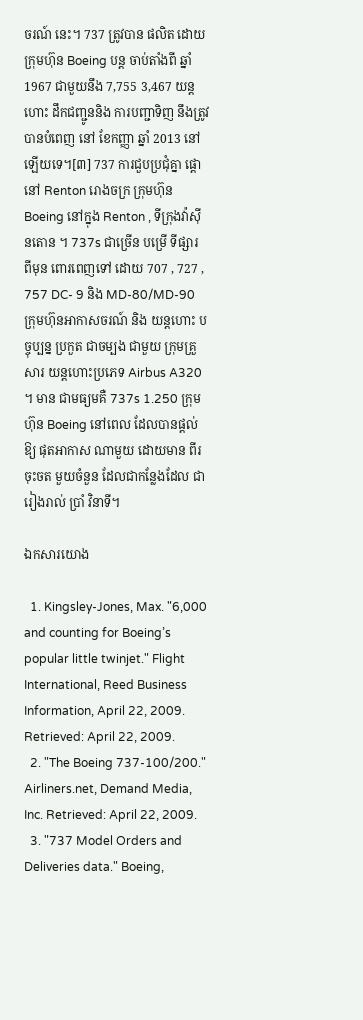ចរណ៍ នេះ។ 737 ត្រូវបាន ផលិត ដោយ ក្រុមហ៊ុន Boeing បន្ត ចាប់តាំងពី ឆ្នាំ 1967 ជាមួយនឹង 7,755 3,467 យន្តហោះ ដឹកជញ្ជូននិង ការបញ្ជាទិញ នឹងត្រូវ បានបំពេញ នៅ ខែកញ្ញា ឆ្នាំ 2013 នៅឡើយទេ។[៣] 737 ការជួបប្រជុំគ្នា ផ្តោ នៅ Renton រោងចក្រ ក្រុមហ៊ុន Boeing នៅក្នុង Renton , ទីក្រុងវ៉ាស៊ីនតោន ។ 737s ជាច្រើន បម្រើ ទីផ្សារ ពីមុន ពោរពេញទៅ ដោយ 707 , 727 , 757 DC- 9 និង MD-80/MD-90 ក្រុមហ៊ុនអាកាសចរណ៍ និង យន្ដហោះ បច្ចុប្បន្ន ប្រកួត ជាចម្បង ជាមួយ ក្រុមគ្រួសារ យន្តហោះប្រភេទ Airbus A320 ។ មាន ជាមធ្យមគឺ 737s 1.250 ក្រុមហ៊ុន Boeing នៅពេល ដែលបានផ្តល់ឱ្យ ផុតអាកាស ណាមួយ ដោយមាន ពីរ ចុះចត មួយចំនួន ដែលជាកន្លែងដែល ជារៀងរាល់ ប្រាំ វិនាទី។

ឯកសារយោង

  1. Kingsley-Jones, Max. "6,000 and counting for Boeing’s popular little twinjet." Flight International, Reed Business Information, April 22, 2009. Retrieved: April 22, 2009.
  2. "The Boeing 737-100/200." Airliners.net, Demand Media, Inc. Retrieved: April 22, 2009.
  3. "737 Model Orders and Deliveries data." Boeing,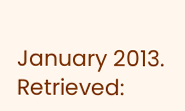January 2013. Retrieved: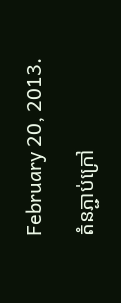February 20, 2013.

តំនភ្ជាប់ក្រៅ